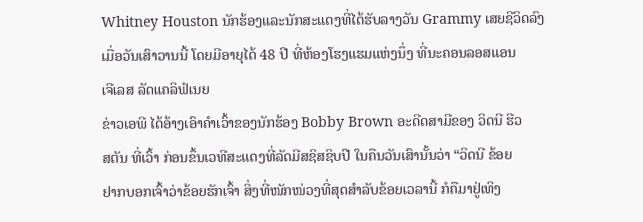Whitney Houston ນັກຮ້ອງແລະນັກສະແດງທີ່ໄດ້ຮັບລາງວັນ Grammy ເສຍຊີວິດລົງ
ເມື່ອວັນເສົາວານນີ້ ໂດຍມີອາຍຸໄດ້ 48 ປີ ທີ່ຫ້ອງໂຮງແຮມແຫ່ງນຶ່ງ ທີ່ນະຄອນລອສແອນ
ເຈີເລສ ລັດແຄລິຟໍເນຍ
ຂ່າວເອພີ ໄດ້ອ້າງເອົາຄໍາເວົ້າຂອງນັກຮ້ອງ Bobby Brown ອະດີດສາມີຂອງ ວິດນີ ຮີວ
ສຕັນ ທີ່ເວົ້າ ກ່ອນຂຶ້ນເວທີສະແດງທີ່ລັດມີສຊິສຊິບປີ ໃນຄືນວັນເສົານັ້ນວ່າ “ວິດນີ ຂ້ອຍ
ຢາກບອກເຈົ້າວ່າຂ້ອຍຮັກເຈົ້າ ສິ່ງທີ່ໜັກໜ່ວງທີ່ສຸດສໍາລັບຂ້ອຍເວລານີ້ ກໍຄືມາຢູ່ເທິງ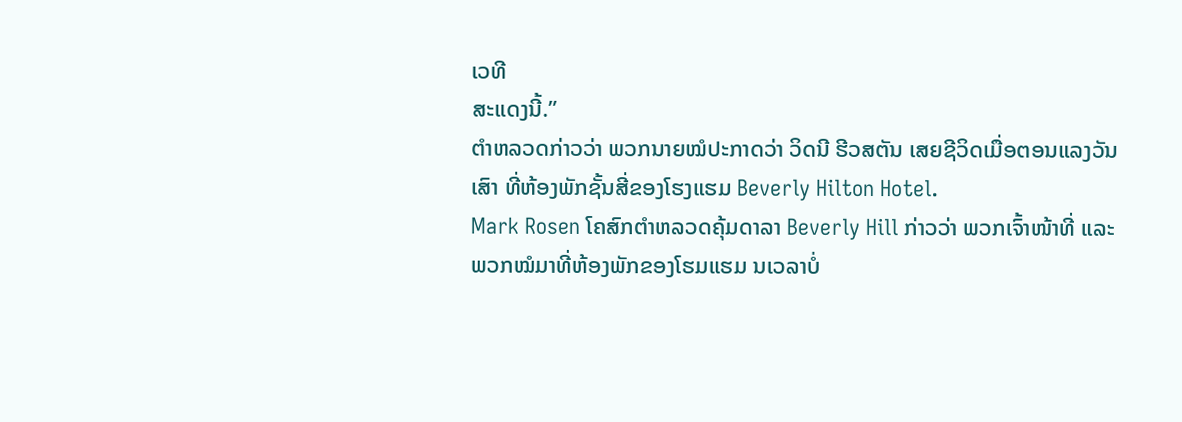ເວທີ
ສະແດງນີ້.”
ຕໍາຫລວດກ່າວວ່າ ພວກນາຍໝໍປະກາດວ່າ ວິດນີ ຮີວສຕັນ ເສຍຊີວິດເມື່ອຕອນແລງວັນ
ເສົາ ທີ່ຫ້ອງພັກຊັ້ນສີ່ຂອງໂຮງແຮມ Beverly Hilton Hotel.
Mark Rosen ໂຄສົກຕໍາຫລວດຄຸ້ມດາລາ Beverly Hill ກ່າວວ່າ ພວກເຈົ້າໜ້າທີ່ ແລະ
ພວກໝໍມາທີ່ຫ້ອງພັກຂອງໂຮມແຮມ ນເວລາບໍ່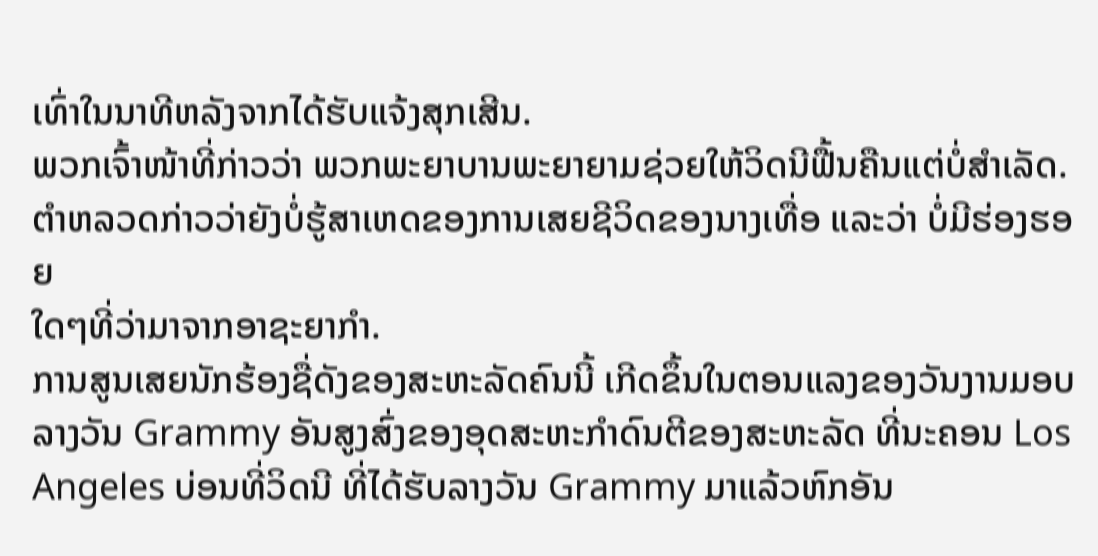ເທົ່າໃນນາທີຫລັງຈາກໄດ້ຮັບແຈ້ງສຸກເສີນ.
ພວກເຈົ້າໜ້າທີ່ກ່າວວ່າ ພວກພະຍາບານພະຍາຍາມຊ່ວຍໃຫ້ວິດນີຟື້ນຄືນແຕ່ບໍ່ສໍາເລັດ.
ຕໍາຫລວດກ່າວວ່າຍັງບໍ່ຮູ້ສາເຫດຂອງການເສຍຊີວິດຂອງນາງເທື່ອ ແລະວ່າ ບໍ່ມີຮ່ອງຮອຍ
ໃດໆທີ່ວ່າມາຈາກອາຊະຍາກໍາ.
ການສູນເສຍນັກຮ້ອງຊື່ດັງຂອງສະຫະລັດຄົນນີ້ ເກີດຂຶ້ນໃນຕອນແລງຂອງວັນງານມອບ
ລາງວັນ Grammy ອັນສູງສົ່ງຂອງອຸດສະຫະກໍາດົນຕີຂອງສະຫະລັດ ທີ່ນະຄອນ Los
Angeles ບ່ອນທີ່ວິດນີ ທີ່ໄດ້ຮັບລາງວັນ Grammy ມາແລ້ວຫົກອັນ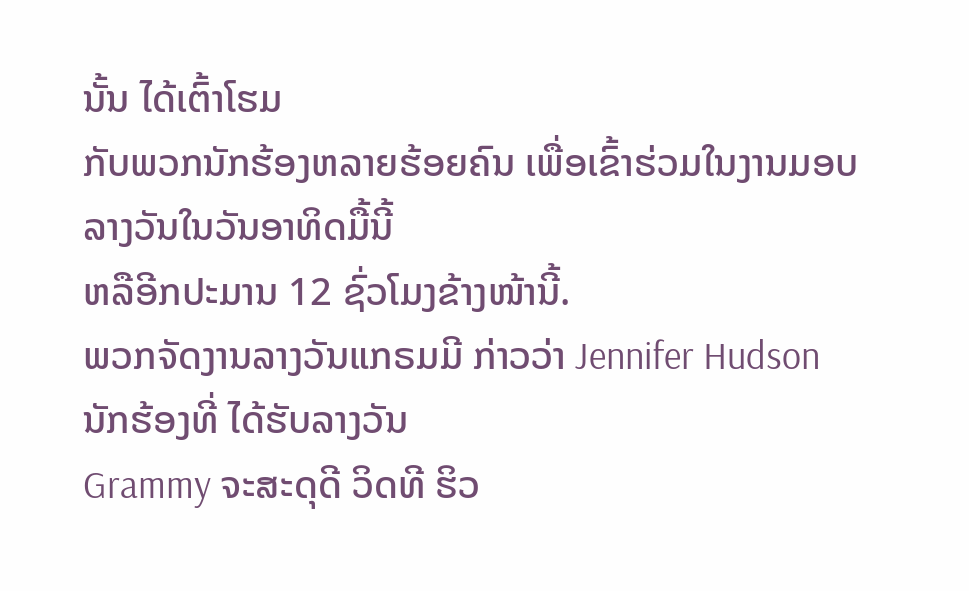ນັ້ນ ໄດ້ເຕົ້າໂຮມ
ກັບພວກນັກຮ້ອງຫລາຍຮ້ອຍຄົນ ເພື່ອເຂົ້າຮ່ວມໃນງານມອບລາງວັນໃນວັນອາທິດມື້ນີ້
ຫລືອີກປະມານ 12 ຊົ່ວໂມງຂ້າງໜ້ານີ້.
ພວກຈັດງານລາງວັນແກຣມມີ ກ່າວວ່າ Jennifer Hudson ນັກຮ້ອງທີ່ ໄດ້ຮັບລາງວັນ
Grammy ຈະສະດຸດີ ວິດທີ ຮິວ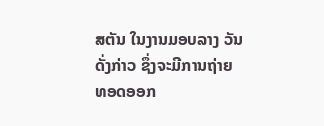ສຕັນ ໃນງານມອບລາງ ວັນດັ່ງກ່າວ ຊຶ່ງຈະມີການຖ່າຍ
ທອດອອກ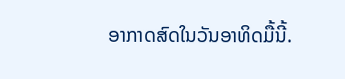ອາກາດສົດໃນວັນອາທິດມື້ນີ້.